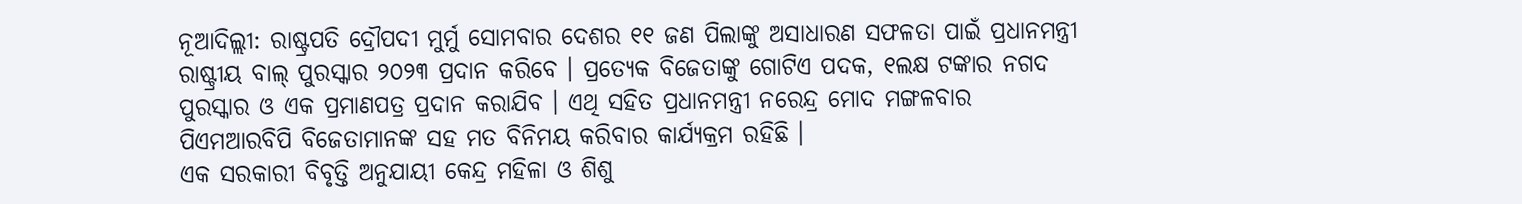ନୂଆଦିଲ୍ଲୀ: ରାଷ୍ଟ୍ରପତି ଦ୍ରୌପଦୀ ମୁର୍ମୁ ସୋମବାର ଦେଶର ୧୧ ଜଣ ପିଲାଙ୍କୁ ଅସାଧାରଣ ସଫଳତା ପାଇଁ ପ୍ରଧାନମନ୍ତ୍ରୀ ରାଷ୍ଟ୍ରୀୟ ବାଲ୍ ପୁରସ୍କାର ୨୦୨୩ ପ୍ରଦାନ କରିବେ । ପ୍ରତ୍ୟେକ ବିଜେତାଙ୍କୁ ଗୋଟିଏ ପଦକ, ୧ଲକ୍ଷ ଟଙ୍କାର ନଗଦ ପୁରସ୍କାର ଓ ଏକ ପ୍ରମାଣପତ୍ର ପ୍ରଦାନ କରାଯିବ । ଏଥି ସହିତ ପ୍ରଧାନମନ୍ତ୍ରୀ ନରେନ୍ଦ୍ର ମୋଦ ମଙ୍ଗଳବାର ପିଏମଆରବିପି ବିଜେତାମାନଙ୍କ ସହ ମତ ବିନିମୟ କରିବାର କାର୍ଯ୍ୟକ୍ରମ ରହିଛି ।
ଏକ ସରକାରୀ ବିବୃତ୍ତି ଅନୁଯାୟୀ କେନ୍ଦ୍ର ମହିଳା ଓ ଶିଶୁ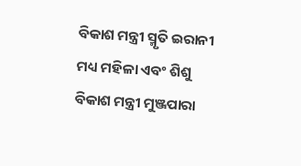ବିକାଶ ମନ୍ତ୍ରୀ ସ୍ମୃତି ଇରାନୀ ମଧ୍ୟ ମହିଳା ଏବଂ ଶିଶୁ ବିକାଶ ମନ୍ତ୍ରୀ ମୁଞ୍ଜପାରା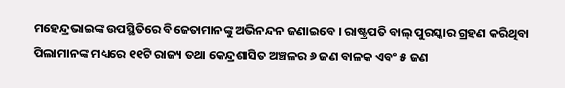ମହେନ୍ଦ୍ରଭାଇଙ୍କ ଉପସ୍ଥିତିରେ ବିଜେତାମାନଙ୍କୁ ଅଭିନନ୍ଦନ ଜଣାଇବେ । ରାଷ୍ଟ୍ରପତି ବାଲ୍ ପୁରସ୍କାର ଗ୍ରହଣ କରିଥିବା ପିଲାମାନଙ୍କ ମଧ୍ୟରେ ୧୧ଟି ରାଜ୍ୟ ତଥା କେନ୍ଦ୍ରଶାସିତ ଅଞ୍ଚଳର ୬ ଜଣ ବାଳକ ଏବଂ ୫ ଜଣ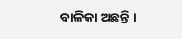ବାଳିକା ଅଛନ୍ତି ।